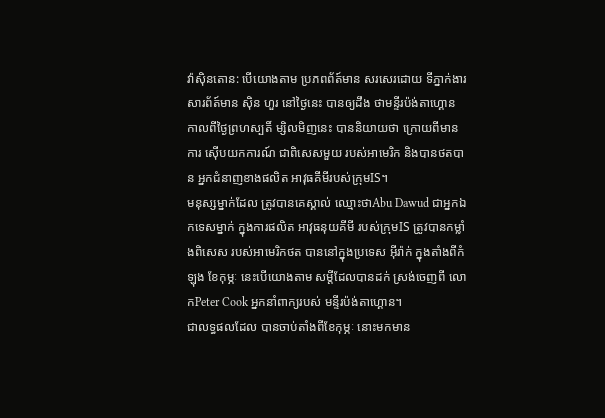វ៉ាស៊ិនតោន: បើយោងតាម ប្រភពព័ត៍មាន សរសេរដោយ ទីភ្នាក់ងារសារព័ត៍មាន ស៊ិន ហួរ នៅថ្ងៃនេះ បានឲ្យដឹង ថាមន្ទីរប៉ង់តាហ្គោន កាលពីថ្ងៃព្រហស្បតិ៍ ម្សិលមិញនេះ បាននិយាយថា ក្រោយពីមានការ ស៊ើបយកការណ៍ ជាពិសេសមួយ របស់អាមេរិក និងបានថតបាន អ្នកជំនាញខាងផលិត អាវុធគីមីរបស់ក្រុមIS។
មនុស្សម្នាក់ដែល ត្រូវបានគេស្គាល់ ឈ្មោះថាAbu Dawud ជាអ្នកឯកទេសម្នាក់ ក្នុងការផលិត អាវុធនុយគីមី របស់ក្រុមIS ត្រូវបានកម្លាំងពិសេស របស់អាមេរិកថត បាននៅក្នុងប្រទេស អ៊ីរ៉ាក់ ក្នុងតាំងពីកំឡុង ខែកុម្ភៈ នេះបើយោងតាម សម្តីដែលបានដក់ ស្រង់ចេញពី លោកPeter Cook អ្នកនាំពាក្យរបស់ មន្ទីរប៉ង់តាហ្គោន។
ជាលទ្ធផលដែល បានចាប់តាំងពីខែកុម្ភៈ នោះមកមាន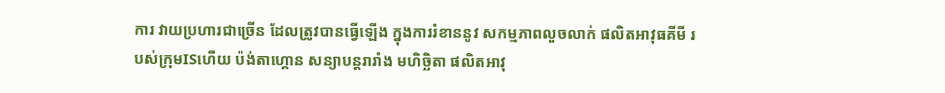ការ វាយប្រហារជាច្រើន ដែលត្រូវបានធ្វើឡើង ក្នុងការរំខាននូវ សកម្មភាពលួចលាក់ ផលិតអាវុធគីមី របស់ក្រុមISហើយ ប៉ង់តាហ្គោន សន្យាបន្តរារាំង មហិច្ឆិតា ផលិតអាវុ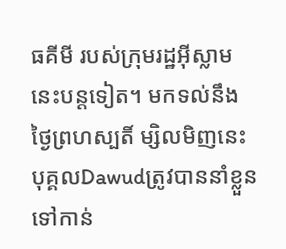ធគីមី របស់ក្រុមរដ្ឋអ៊ីស្លាម នេះបន្តទៀត។ មកទល់នឹង ថ្ងៃព្រហស្បតិ៍ ម្សិលមិញនេះ បុគ្គលDawudត្រូវបាននាំខ្លួន ទៅកាន់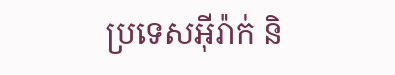ប្រទេសអ៊ីរ៉ាក់ និ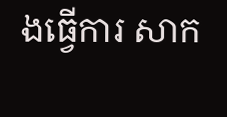ងធ្វើការ សាក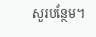សួរបន្ថែម។